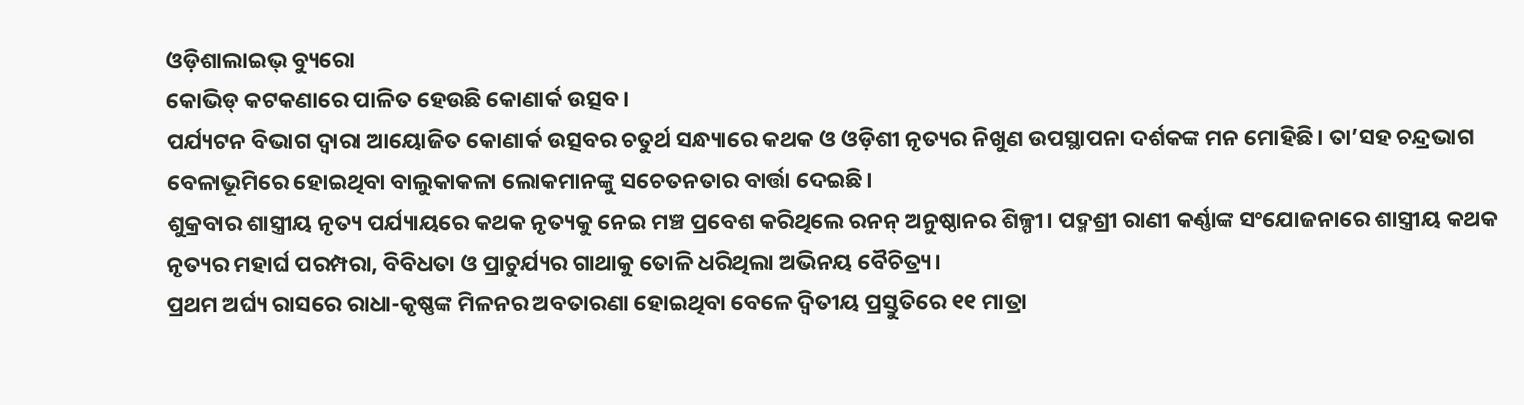ଓଡ଼ିଶାଲାଇଭ୍ ବ୍ୟୁରୋ
କୋଭିଡ୍ କଟକଣାରେ ପାଳିତ ହେଉଛି କୋଣାର୍କ ଉତ୍ସବ।
ପର୍ଯ୍ୟଟନ ବିଭାଗ ଦ୍ୱାରା ଆୟୋଜିତ କୋଣାର୍କ ଉତ୍ସବର ଚତୁର୍ଥ ସନ୍ଧ୍ୟାରେ କଥକ ଓ ଓଡ଼ିଶୀ ନୃତ୍ୟର ନିଖୁଣ ଉପସ୍ଥାପନା ଦର୍ଶକଙ୍କ ମନ ମୋହିଛି। ତା’ସହ ଚନ୍ଦ୍ରଭାଗ ବେଳାଭୂମିରେ ହୋଇଥିବା ବାଲୁକାକଳା ଲୋକମାନଙ୍କୁ ସଚେତନତାର ବାର୍ତ୍ତା ଦେଇଛି।
ଶୁକ୍ରବାର ଶାସ୍ତ୍ରୀୟ ନୃତ୍ୟ ପର୍ଯ୍ୟାୟରେ କଥକ ନୃତ୍ୟକୁ ନେଇ ମଞ୍ଚ ପ୍ରବେଶ କରିଥିଲେ ରନନ୍ ଅନୁଷ୍ଠାନର ଶିଳ୍ପୀ। ପଦ୍ମଶ୍ରୀ ରାଣୀ କର୍ଣ୍ଣାଙ୍କ ସଂଯୋଜନାରେ ଶାସ୍ତ୍ରୀୟ କଥକ ନୃତ୍ୟର ମହାର୍ଘ ପରମ୍ପରା, ବିବିଧତା ଓ ପ୍ରାଚୁର୍ଯ୍ୟର ଗାଥାକୁ ତୋଳି ଧରିଥିଲା ଅଭିନୟ ବୈଚିତ୍ର୍ୟ।
ପ୍ରଥମ ଅର୍ଘ୍ୟ ରାସରେ ରାଧା-କୃଷ୍ଣଙ୍କ ମିଳନର ଅବତାରଣା ହୋଇଥିବା ବେଳେ ଦ୍ୱିତୀୟ ପ୍ରସ୍ତୁତିରେ ୧୧ ମାତ୍ରା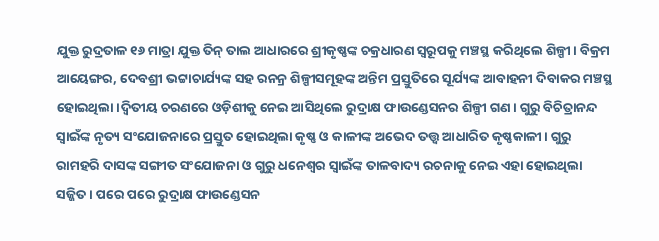ଯୁକ୍ତ ରୁଦ୍ରତାଳ ୧୬ ମାତ୍ରା ଯୁକ୍ତ ତିନ୍ ତାଲ ଆଧାରରେ ଶ୍ରୀକୃଷ୍ଣଙ୍କ ଚକ୍ରଧାରଣ ସ୍ୱରୂପକୁ ମଞ୍ଚସ୍ଥ କରିଥିଲେ ଶିଳ୍ପୀ। ବିକ୍ରମ ଆୟେଙ୍ଗର, ଦେବଶ୍ରୀ ଭଟ୍ଟାଚାର୍ଯ୍ୟଙ୍କ ସହ ରନନ୍ର ଶିଳ୍ପୀସମୂହଙ୍କ ଅନ୍ତିମ ପ୍ରସ୍ତୁତିରେ ସୂର୍ଯ୍ୟଙ୍କ ଆବାହନୀ ଦିବାକର ମଞ୍ଚସ୍ଥ ହୋଇଥିଲା।ଦ୍ୱିତୀୟ ଚରଣରେ ଓଡ଼ିଶୀକୁ ନେଇ ଆସିଥିଲେ ରୁଦ୍ରାକ୍ଷ ଫାଉଣ୍ଡେସନର ଶିଳ୍ପୀ ଗଣ। ଗୁରୁ ବିଚିତ୍ରାନନ୍ଦ ସ୍ୱାଇଁଙ୍କ ନୃତ୍ୟ ସଂଯୋଜନାରେ ପ୍ରସ୍ତୁତ ହୋଇଥିଲା କୃଷ୍ଣ ଓ କାଳୀଙ୍କ ଅଭେଦ ତତ୍ତ୍ୱ ଆଧାରିତ କୃଷ୍ଣକାଳୀ। ଗୁରୁ ରାମହରି ଦାସଙ୍କ ସଙ୍ଗୀତ ସଂଯୋଜନା ଓ ଗୁରୁ ଧନେଶ୍ୱର ସ୍ୱାଇଁଙ୍କ ତାଳବାଦ୍ୟ ରଚନାକୁ ନେଇ ଏହା ହୋଇଥିଲା ସଜ୍ଜିତ। ପରେ ପରେ ରୁଦ୍ରାକ୍ଷ ଫାଉଣ୍ଡେସନ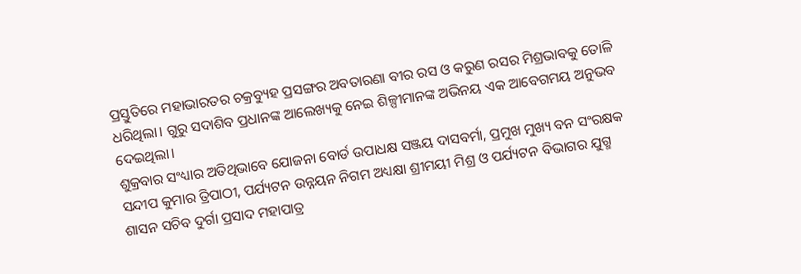ପ୍ରସ୍ତୁତିରେ ମହାଭାରତର ଚକ୍ରବ୍ୟୁହ ପ୍ରସଙ୍ଗର ଅବତାରଣା ବୀର ରସ ଓ କରୁଣ ରସର ମିଶ୍ରଭାବକୁ ତୋଳି ଧରିଥିଲା। ଗୁରୁ ସଦାଶିବ ପ୍ରଧାନଙ୍କ ଆଲେଖ୍ୟକୁ ନେଇ ଶିଳ୍ପୀମାନଙ୍କ ଅଭିନୟ ଏକ ଆବେଗମୟ ଅନୁଭବ ଦେଇଥିଲା।
ଶୁକ୍ରବାର ସଂଧ୍ୟାର ଅତିଥିଭାବେ ଯୋଜନା ବୋର୍ଡ ଉପାଧକ୍ଷ ସଞ୍ଜୟ ଦାସବର୍ମା, ପ୍ରମୁଖ ମୁଖ୍ୟ ବନ ସଂରକ୍ଷକ ସନ୍ଦୀପ କୁମାର ତ୍ରିପାଠୀ, ପର୍ଯ୍ୟଟନ ଉନ୍ନୟନ ନିଗମ ଅଧ୍ୟକ୍ଷା ଶ୍ରୀମୟୀ ମିଶ୍ର ଓ ପର୍ଯ୍ୟଟନ ବିଭାଗର ଯୁଗ୍ମ ଶାସନ ସଚିବ ଦୁର୍ଗା ପ୍ରସାଦ ମହାପାତ୍ର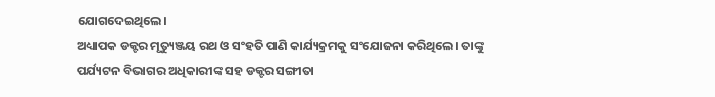ଯୋଗଦେଇଥିଲେ।
ଅଧ୍ୟାପକ ଡକ୍ଟର ମୃତ୍ୟୁଞ୍ଜୟ ରଥ ଓ ସଂହତି ପାଣି କାର୍ଯ୍ୟକ୍ରମକୁ ସଂଯୋଜନା କରିଥିଲେ। ତାଙ୍କୁ ପର୍ଯ୍ୟଟନ ବିଭାଗର ଅଧିକାରୀଙ୍କ ସହ ଡକ୍ଟର ସଙ୍ଗୀତା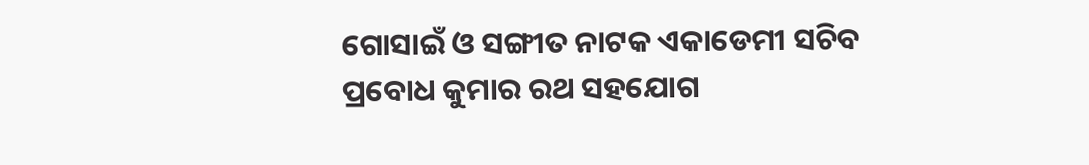ଗୋସାଇଁ ଓ ସଙ୍ଗୀତ ନାଟକ ଏକାଡେମୀ ସଚିବ ପ୍ରବୋଧ କୁମାର ରଥ ସହଯୋଗ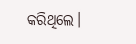କରିଥିଲେ।